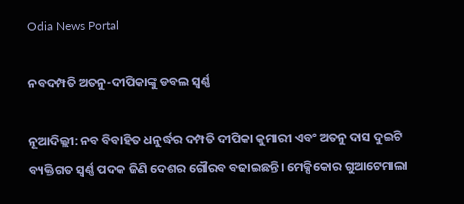Odia News Portal

ନବଦମ୍ପତି ଅତନୁ-ଦୀପିକାଙ୍କୁ ଡବଲ ସ୍ୱର୍ଣ୍ଣ

ନୂଆଦିଲ୍ଲୀ: ନବ ବିବାହିତ ଧନୁର୍ଦ୍ଧର ଦମ୍ପତି ଦୀପିକା କୁମାରୀ ଏବଂ ଅତନୁ ଦାସ ଦୁଇଟି ବ୍ୟକ୍ତିଗତ ସ୍ୱର୍ଣ୍ଣ ପଦକ ଜିଣି ଦେଶର ଗୌରବ ବଢାଇଛନ୍ତି। ମେକ୍ସିକୋର ଗୁଆଟେମାଲା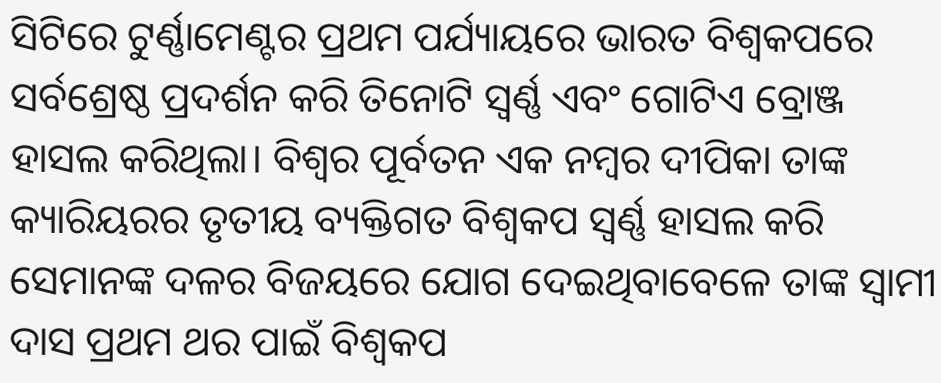ସିଟିରେ ଟୁର୍ଣ୍ଣାମେଣ୍ଟର ପ୍ରଥମ ପର୍ଯ୍ୟାୟରେ ଭାରତ ବିଶ୍ୱକପରେ ସର୍ବଶ୍ରେଷ୍ଠ ପ୍ରଦର୍ଶନ କରି ତିନୋଟି ସ୍ୱର୍ଣ୍ଣ ଏବଂ ଗୋଟିଏ ବ୍ରୋଞ୍ଜ ହାସଲ କରିଥିଲା। ବିଶ୍ୱର ପୂର୍ବତନ ଏକ ନମ୍ବର ଦୀପିକା ତାଙ୍କ କ୍ୟାରିୟରର ତୃତୀୟ ବ୍ୟକ୍ତିଗତ ବିଶ୍ୱକପ ସ୍ୱର୍ଣ୍ଣ ହାସଲ କରି ସେମାନଙ୍କ ଦଳର ବିଜୟରେ ଯୋଗ ଦେଇଥିବାବେଳେ ତାଙ୍କ ସ୍ୱାମୀ ଦାସ ପ୍ରଥମ ଥର ପାଇଁ ବିଶ୍ୱକପ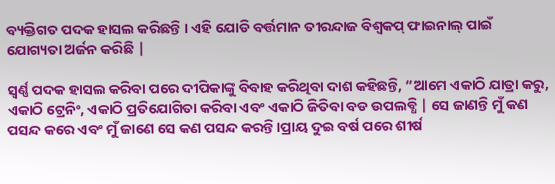ବ୍ୟକ୍ତିଗତ ପଦକ ହାସଲ କରିଛନ୍ତି । ଏହି ଯୋଡି ବର୍ତ୍ତମାନ ତୀରନ୍ଦାଜ ବିଶ୍ୱକପ୍ ଫାଇନାଲ୍ ପାଇଁ ଯୋଗ୍ୟତା ଅର୍ଜନ କରିଛି |

ସ୍ୱର୍ଣ୍ଣ ପଦକ ହାସଲ କରିବା ପରେ ଦୀପିକାଙ୍କୁ ବିବାହ କରିଥିବା ଦାଶ କହିଛନ୍ତି, “ଆମେ ଏକାଠି ଯାତ୍ରା କରୁ, ଏକାଠି ଟ୍ରେନିଂ, ଏକାଠି ପ୍ରତିଯୋଗିତା କରିବା ଏବଂ ଏକାଠି ଜିତିବା ବଡ ଉପଲବ୍ଧି | ସେ ଜାଣନ୍ତି ମୁଁ କଣ ପସନ୍ଦ କରେ ଏବଂ ମୁଁ ଜାଣେ ସେ କଣ ପସନ୍ଦ କରନ୍ତି।ପ୍ରାୟ ଦୁଇ ବର୍ଷ ପରେ ଶୀର୍ଷ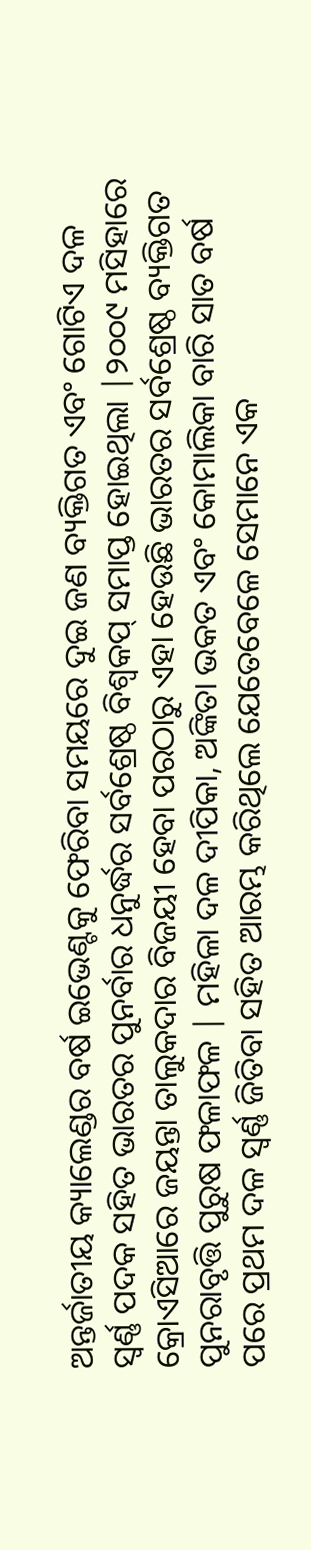ଅନ୍ତର୍ଜାତୀୟ କ୍ୟାଲେଣ୍ଡର ବର୍ଷ ଇଭେଣ୍ଟକୁ ଫେରିବା ସମୟରେ ଦୁଇ ଜଣ ବ୍ୟକ୍ତିଗତ ଏବଂ ଗୋଟିଏ ଦଳ ସ୍ୱର୍ଣ୍ଣ ପଦକ ସହିତ ଭାରତର ପୁନର୍ବାର ଧନୁର୍ଦ୍ଧର ସର୍ବଶ୍ରେଷ୍ଠ ବିଶ୍ୱକପ୍ ସମାପ୍ତ ହୋଇଥିଲା |୨୦୦୯ ମସିହାରେ କ୍ରୋଏସିଆରେ ଜୟନ୍ତା ତାଲୁକଦାର ବିଜୟୀ ହେବା ପରଠାରୁ ଏହା ହେଉଛି ଭାରତର ସର୍ବଶ୍ରେଷ୍ଠ ବ୍ୟକ୍ତିଗତ ପୁନରାବୃତ୍ତି ପୁରୁଷ ଫଳାଫଳ | ମହିଳା ଦଳ ଦୀପିକା, ଅଙ୍କିତା ଭକତ ଏବଂ କୋମାଲିକା ବାରି ସାତ ବର୍ଷ ପରେ ପ୍ରଥମ ଦଳ ସ୍ୱର୍ଣ୍ଣ ଜିତିବା ସହିତ ଆରମ୍ଭ କରିଥିଲେ ଯେତେବେଳେ ସେମାନେ ଏକ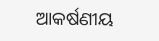ଆକର୍ଷଣୀୟ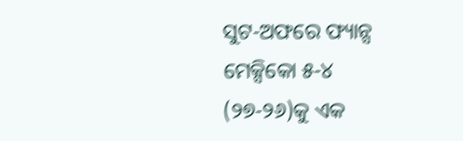ସୁଟ-ଅଫରେ ଫ୍ୟାନ୍ସ ମେକ୍ସିକୋ ୫-୪ (୨୭-୨୬)କୁ ଏକ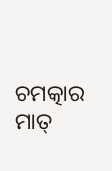ଚମତ୍କାର ମାତ୍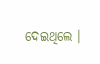ଦେଇଥିଲେ ।